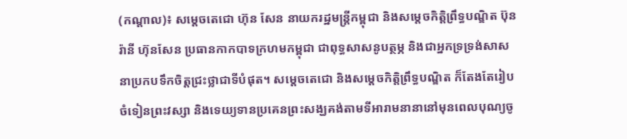(កណ្តាល)៖ សម្តេចតេជោ ហ៊ុន សែន នាយករដ្ឋមន្ត្រីកម្ពុជា និងសម្តេចកិត្តិព្រឹទ្ធបណ្ឌិត ប៊ុនរ៉ានី ហ៊ុនសែន ប្រធានកាកបាទក្រហមកម្ពុជា ជាពុទ្ធសាសនូបត្ថម្ភ និងជាអ្នកទ្រទ្រង់សាសនាប្រកបទឹកចិត្តជ្រះថ្លាជាទីបំផុត។ សម្តេចតេជោ និងសម្តេចកិត្តិព្រឹទ្ធបណ្ឌិត ក៏តែងតែរៀបចំទៀនព្រះវស្សា និងទេយ្យទានប្រគេនព្រះសង្ឃគង់តាមទីអារាមនានានៅមុនពេលបុណ្យចូ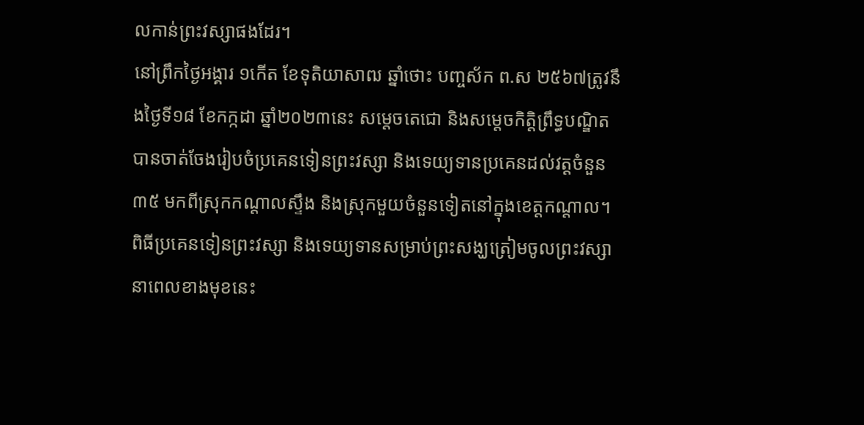លកាន់ព្រះវស្សាផងដែរ។
នៅព្រឹកថ្ងៃអង្គារ ១កើត ខែទុតិយាសាឍ ឆ្នាំថោះ បញ្ចស័ក ព.ស ២៥៦៧ត្រូវនឹងថ្ងៃទី១៨ ខែកក្កដា ឆ្នាំ២០២៣នេះ សម្តេចតេជោ និងសម្តេចកិត្តិព្រឹទ្ធបណ្ឌិត បានចាត់ចែងរៀបចំប្រគេនទៀនព្រះវស្សា និងទេយ្យទានប្រគេនដល់វត្តចំនួន៣៥ មកពីស្រុកកណ្តាលស្ទឹង និងស្រុកមួយចំនួនទៀតនៅក្នុងខេត្តកណ្តាល។
ពិធីប្រគេនទៀនព្រះវស្សា និងទេយ្យទានសម្រាប់ព្រះសង្ឃត្រៀមចូលព្រះវស្សានាពេលខាងមុខនេះ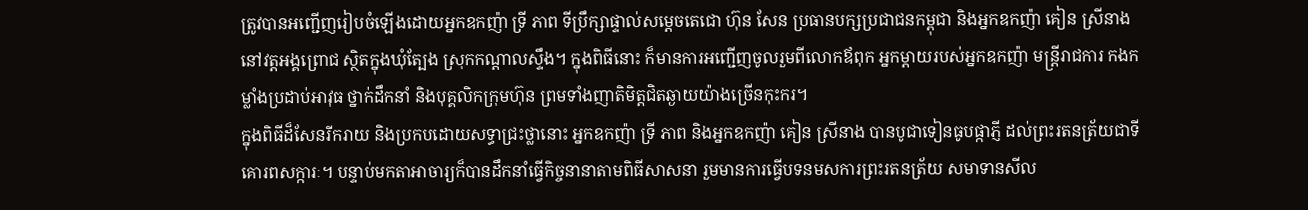ត្រូវបានអញ្ជើញរៀបចំឡើងដោយអ្នកឧកញ៉ា ទ្រី ភាព ទីប្រឹក្សាផ្ទាល់សម្តេចតេជោ ហ៊ុន សែន ប្រធានបក្សប្រជាជនកម្ពុជា និងអ្នកឧកញ៉ា គៀន ស្រីនាង នៅវត្តអង្គព្រោជ ស្ថិតក្នុងឃុំត្បែង ស្រុកកណ្តាលស្ទឹង។ ក្នុងពិធីនោះ ក៏មានការអញ្ជើញចូលរួមពីលោកឪពុក អ្នកម្តាយរបស់អ្នកឧកញ៉ា មន្ត្រីរាជការ កងកម្លាំងប្រដាប់អាវុធ ថ្នាក់ដឹកនាំ និងបុគ្គលិកក្រុមហ៊ុន ព្រមទាំងញាតិមិត្តជិតឆ្ងាយយ៉ាងច្រើនកុះករ។
ក្នុងពិធីដ៏សែនរីករាយ និងប្រកបដោយសទ្ធាជ្រះថ្លានោះ អ្នកឧកញ៉ា ទ្រី ភាព និងអ្នកឧកញ៉ា គៀន ស្រីនាង បានបូជាទៀនធូបផ្កាភ្ញី ដល់ព្រះរតនត្រ័យជាទីគោរពសក្ការៈ។ បន្ទាប់មកតាអាចារ្យក៏បានដឹកនាំធ្វើកិច្ចនានាតាមពិធីសាសនា រួមមានការធ្វើបទនមសការព្រះរតនត្រ័យ សមាទានសីល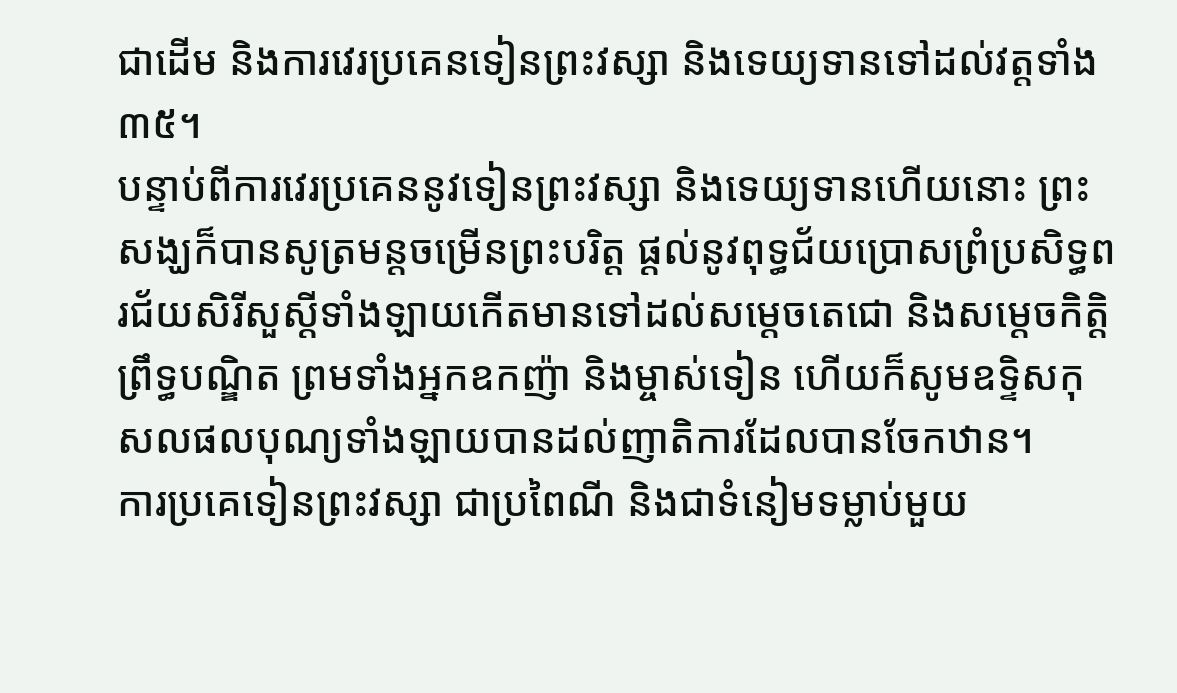ជាដើម និងការវេរប្រគេនទៀនព្រះវស្សា និងទេយ្យទានទៅដល់វត្តទាំង៣៥។
បន្ទាប់ពីការវេរប្រគេននូវទៀនព្រះវស្សា និងទេយ្យទានហើយនោះ ព្រះសង្ឃក៏បានសូត្រមន្តចម្រើនព្រះបរិត្ត ផ្តល់នូវពុទ្ធជ័យប្រោសព្រំប្រសិទ្ធពរជ័យសិរីសួស្តីទាំងឡាយកើតមានទៅដល់សម្តេចតេជោ និងសម្តេចកិត្តិព្រឹទ្ធបណ្ឌិត ព្រមទាំងអ្នកឧកញ៉ា និងម្ចាស់ទៀន ហើយក៏សូមឧទ្ទិសកុសលផលបុណ្យទាំងឡាយបានដល់ញាតិការដែលបានចែកឋាន។
ការប្រគេទៀនព្រះវស្សា ជាប្រពៃណី និងជាទំនៀមទម្លាប់មួយ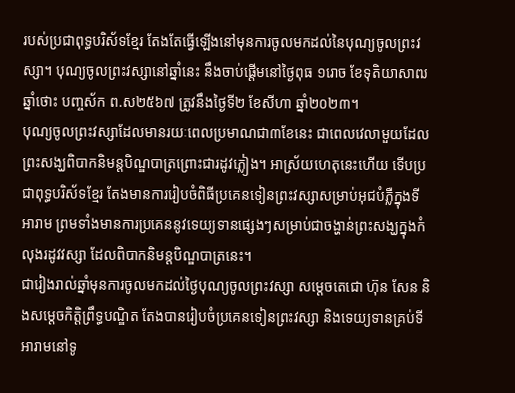របស់ប្រជាពុទ្ធបរិស័ទខ្មែរ តែងតែធ្វើឡើងនៅមុនការចូលមកដល់នៃបុណ្យចូលព្រះវស្សា។ បុណ្យចូលព្រះវស្សានៅឆ្នាំនេះ នឹងចាប់ផ្តើមនៅថ្ងៃពុធ ១រោច ខែទុតិយាសាឍ ឆ្នាំថោះ បញ្ចស័ក ព.ស២៥៦៧ ត្រូវនឹងថ្ងៃទី២ ខែសីហា ឆ្នាំ២០២៣។
បុណ្យចូលព្រះវស្សាដែលមានរយៈពេលប្រមាណជា៣ខែនេះ ជាពេលវេលាមួយដែលព្រះសង្ឃពិបាកនិមន្តបិណ្ឌបាត្រព្រោះជារដូវភ្លៀង។ អាស្រ័យហេតុនេះហើយ ទើបប្រជាពុទ្ធបរិស័ទខ្មែរ តែងមានការរៀបចំពិធីប្រគេនទៀនព្រះវស្សាសម្រាប់អុជបំភ្លឺក្នុងទីអារាម ព្រមទាំងមានការប្រគេននូវទេយ្យទានផ្សេងៗសម្រាប់ជាចង្ហាន់ព្រះសង្ឃក្នុងកំលុងរដូវវស្សា ដែលពិបាកនិមន្តបិណ្ឌបាត្រនេះ។
ជារៀងរាល់ឆ្នាំមុនការចូលមកដល់ថ្ងៃបុណ្យចូលព្រះវស្សា សម្តេចតេជោ ហ៊ុន សែន និងសម្តេចកិត្តិព្រឹទ្ធបណ្ឌិត តែងបានរៀបចំប្រគេនទៀនព្រះវស្សា និងទេយ្យទានគ្រប់ទីអារាមនៅទូ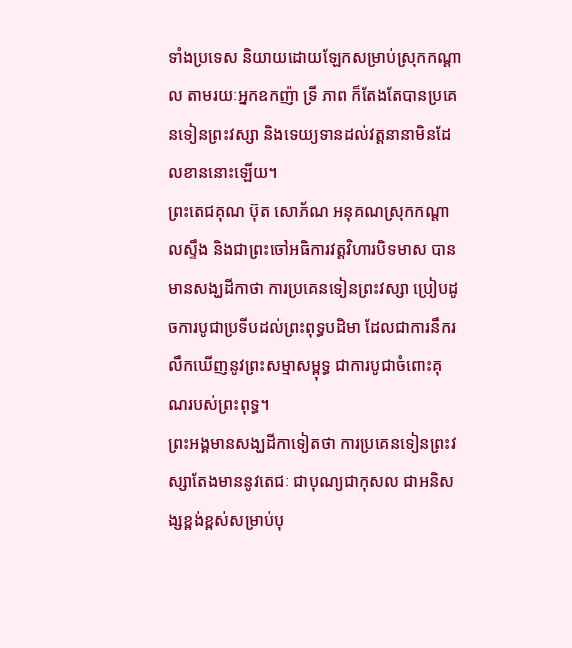ទាំងប្រទេស និយាយដោយឡែកសម្រាប់ស្រុកកណ្តាល តាមរយៈអ្នកឧកញ៉ា ទ្រី ភាព ក៏តែងតែបានប្រគេនទៀនព្រះវស្សា និងទេយ្យទានដល់វត្តនានាមិនដែលខាននោះឡើយ។
ព្រះតេជគុណ ប៊ុត សោភ័ណ អនុគណស្រុកកណ្តាលស្ទឹង និងជាព្រះចៅអធិការវត្តវិហារបិទមាស បានមានសង្ឃដីកាថា ការប្រគេនទៀនព្រះវស្សា ប្រៀបដូចការបូជាប្រទីបដល់ព្រះពុទ្ធបដិមា ដែលជាការនឹករលឹកឃើញនូវព្រះសម្មាសម្ពុទ្ធ ជាការបូជាចំពោះគុណរបស់ព្រះពុទ្ធ។
ព្រះអង្គមានសង្ឃដីកាទៀតថា ការប្រគេនទៀនព្រះវស្សាតែងមាននូវតេជៈ ជាបុណ្យជាកុសល ជាអនិសង្សខ្ពង់ខ្ពស់សម្រាប់បុ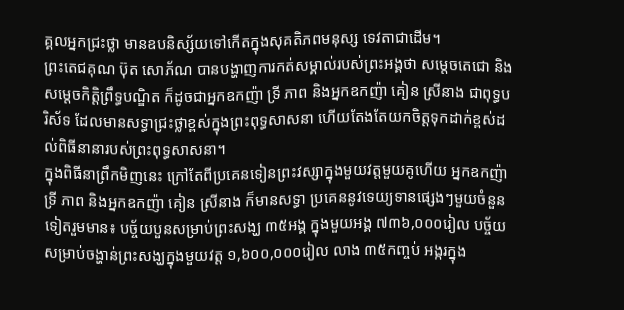គ្គលអ្នកជ្រះថ្លា មានឧបនិស្ស័យទៅកើតក្នុងសុគតិភពមនុស្ស ទេវតាជាដើម។
ព្រះតេជគុណ ប៊ុត សោភ័ណ បានបង្ហាញការកត់សម្គាល់របស់ព្រះអង្គថា សម្តេចតេជោ និងសម្តេចកិត្តិព្រឹទ្ធបណ្ឌិត ក៏ដូចជាអ្នកឧកញ៉ា ទ្រី ភាព និងអ្នកឧកញ៉ា គៀន ស្រីនាង ជាពុទ្ធបរិស័ទ ដែលមានសទ្ធាជ្រះថ្លាខ្ពស់ក្នុងព្រះពុទ្ធសាសនា ហើយតែងតែយកចិត្តទុកដាក់ខ្ពស់ដល់ពិធីនានារបស់ព្រះពុទ្ធសាសនា។
ក្នុងពិធីនាព្រឹកមិញនេះ ក្រៅតែពីប្រគេនទៀនព្រះវស្សាក្នុងមួយវត្តមួយគូហើយ អ្នកឧកញ៉ា ទ្រី ភាព និងអ្នកឧកញ៉ា គៀន ស្រីនាង ក៏មានសទ្ធា ប្រគេននូវទេយ្យទានផ្សេងៗមួយចំនួនទៀតរួមមាន៖ បច្ច័យបួនសម្រាប់ព្រះសង្ឃ ៣៥អង្គ ក្នុងមួយអង្គ ៧៣៦,០០០រៀល បច្ច័យសម្រាប់ចង្ហាន់ព្រះសង្ឃក្នុងមួយវត្ត ១,៦០០,០០០រៀល លាង ៣៥កញ្ចប់ អង្ករក្នុង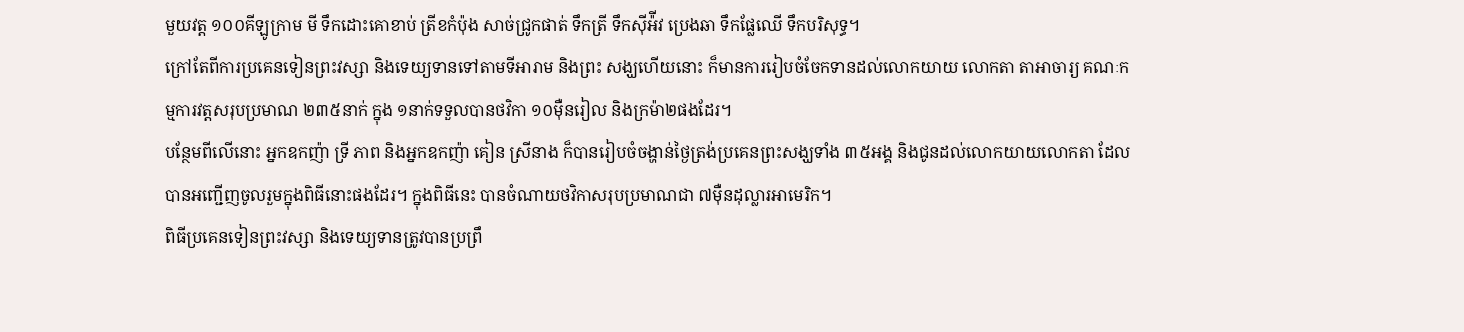មួយវត្ត ១០០គីឡូក្រាម មី ទឹកដោះគោខាប់ ត្រីខកំប៉ុង សាច់ជ្រូកផាត់ ទឹកត្រី ទឹកស៊ីអ៉ីវ ប្រេងឆា ទឹកផ្លែឈើ ទឹកបរិសុទ្ធ។
ក្រៅតែពីការប្រគេនទៀនព្រះវស្សា និងទេយ្យទានទៅតាមទីអារាម និងព្រះ សង្ឃហើយនោះ ក៏មានការរៀបចំចែកទានដល់លោកយាយ លោកតា តាអាចារ្យ គណៈកម្មការវត្តសរុបប្រមាណ ២៣៥នាក់ ក្នុង ១នាក់ទទួលបានថវិកា ១០ម៉ឺនរៀល និងក្រម៉ា២ផងដែរ។
បន្ថែមពីលើនោះ អ្នកឧកញ៉ា ទ្រី ភាព និងអ្នកឧកញ៉ា គៀន ស្រីនាង ក៏បានរៀបចំចង្ហាន់ថ្ងៃត្រង់ប្រគេនព្រះសង្ឃទាំង ៣៥អង្គ និងជូនដល់លោកយាយលោកតា ដែលបានអញ្ជើញចូលរួមក្នុងពិធីនោះផងដែរ។ ក្នុងពិធីនេះ បានចំណាយថវិកាសរុបប្រមាណជា ៧ម៉ឺនដុល្លារអាមេរិក។
ពិធីប្រគេនទៀនព្រះវស្សា និងទេយ្យទានត្រូវបានប្រព្រឹ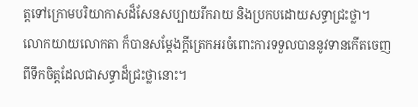ត្តទៅក្រោមបរិយាកាសដ៏សែនសប្បាយរីករាយ និងប្រកបដោយសទ្ធាជ្រះថ្លា។ លោកយាយលោកតា ក៏បានសម្តែងក្តីត្រេកអរចំពោះការទទួលបាននូវទានកើតចេញពីទឹកចិត្តដែលជាសទ្ធាដ៏ជ្រះថ្លានោះ។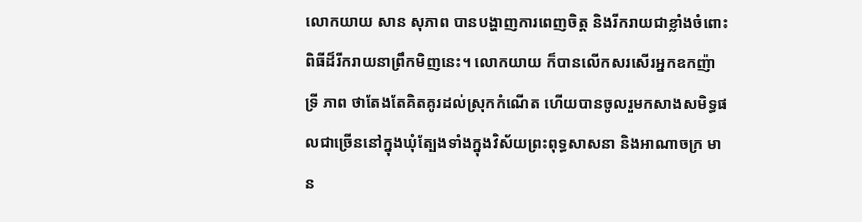លោកយាយ សាន សុភាព បានបង្ហាញការពេញចិត្ត និងរីករាយជាខ្លាំងចំពោះពិធីដ៏រីករាយនាព្រឹកមិញនេះ។ លោកយាយ ក៏បានលើកសរសើរអ្នកឧកញ៉ា ទ្រី ភាព ថាតែងតែគិតគូរដល់ស្រុកកំណើត ហើយបានចូលរួមកសាងសមិទ្ធផលជាច្រើននៅក្នុងឃុំត្បែងទាំងក្នុងវិស័យព្រះពុទ្ធសាសនា និងអាណាចក្រ មាន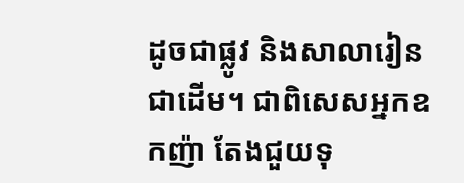ដូចជាផ្លូវ និងសាលារៀនជាដើម។ ជាពិសេសអ្នកឧកញ៉ា តែងជួយទុ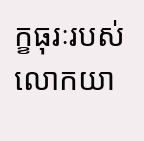ក្ខធុរៈរបស់លោកយា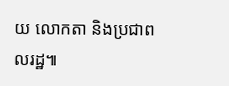យ លោកតា និងប្រជាពលរដ្ឋ៕